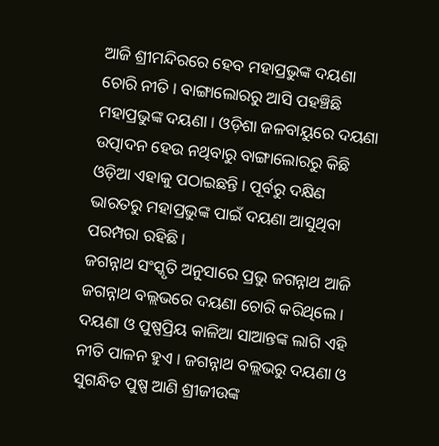ଆଜି ଶ୍ରୀମନ୍ଦିରରେ ହେବ ମହାପ୍ରଭୁଙ୍କ ଦୟଣା ଚୋରି ନୀତି । ବାଙ୍ଗାଲୋରରୁ ଆସି ପହଞ୍ଚିଛି ମହାପ୍ରଭୁଙ୍କ ଦୟଣା । ଓଡ଼ିଶା ଜଳବାୟୁରେ ଦୟଣା ଉତ୍ପାଦନ ହେଉ ନଥିବାରୁ ବାଙ୍ଗାଲୋରରୁ କିଛି ଓଡ଼ିଆ ଏହାକୁ ପଠାଇଛନ୍ତି । ପୂର୍ବରୁ ଦକ୍ଷିଣ ଭାରତରୁ ମହାପ୍ରଭୁଙ୍କ ପାଇଁ ଦୟଣା ଆସୁଥିବା ପରମ୍ପରା ରହିଛି ।
ଜଗନ୍ନାଥ ସଂସ୍କୃତି ଅନୁସାରେ ପ୍ରଭୁ ଜଗନ୍ନାଥ ଆଜି ଜଗନ୍ନାଥ ବଲ୍ଲଭରେ ଦୟଣା ଚୋରି କରିଥିଲେ । ଦୟଣା ଓ ପୁଷ୍ପପ୍ରିୟ କାଳିଆ ସାଆନ୍ତଙ୍କ ଲାଗି ଏହି ନୀତି ପାଳନ ହୁଏ । ଜଗନ୍ନାଥ ବଲ୍ଲଭରୁ ଦୟଣା ଓ ସୁଗନ୍ଧିତ ପୁଷ୍ପ ଆଣି ଶ୍ରୀଜୀଉଙ୍କ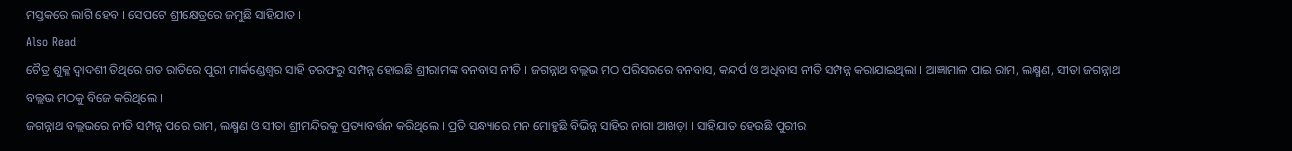ମସ୍ତକରେ ଲାଗି ହେବ । ସେପଟେ ଶ୍ରୀକ୍ଷେତ୍ରରେ ଜମୁଛି ସାହିଯାତ ।
Also Read
ଚୈତ୍ର ଶୁକ୍ଳ ଦ୍ୱାଦଶୀ ତିଥିରେ ଗତ ରାତିରେ ପୁରୀ ମାର୍କଣ୍ଡେଶ୍ୱର ସାହି ତରଫରୁ ସମ୍ପନ୍ନ ହୋଇଛି ଶ୍ରୀରାମଙ୍କ ବନବାସ ନୀତି । ଜଗନ୍ନାଥ ବଲ୍ଲଭ ମଠ ପରିସରରେ ବନବାସ, କନ୍ଦର୍ପ ଓ ଅଧିବାସ ନୀତି ସମ୍ପନ୍ନ କରାଯାଇଥିଲା । ଆଜ୍ଞାମାଳ ପାଇ ରାମ, ଲକ୍ଷ୍ମଣ, ସୀତା ଜଗନ୍ନାଥ ବଲ୍ଲଭ ମଠକୁ ବିଜେ କରିଥିଲେ ।
ଜଗନ୍ନାଥ ବଲ୍ଲଭରେ ନୀତି ସମ୍ପନ୍ନ ପରେ ରାମ, ଲକ୍ଷ୍ମଣ ଓ ସୀତା ଶ୍ରୀମନ୍ଦିରକୁ ପ୍ରତ୍ୟାବର୍ତ୍ତନ କରିଥିଲେ । ପ୍ରତି ସନ୍ଧ୍ୟାରେ ମନ ମୋହୁଛି ବିଭିନ୍ନ ସାହିର ନାଗା ଆଖଡ଼ା । ସାହିଯାତ ହେଉଛି ପୁରୀର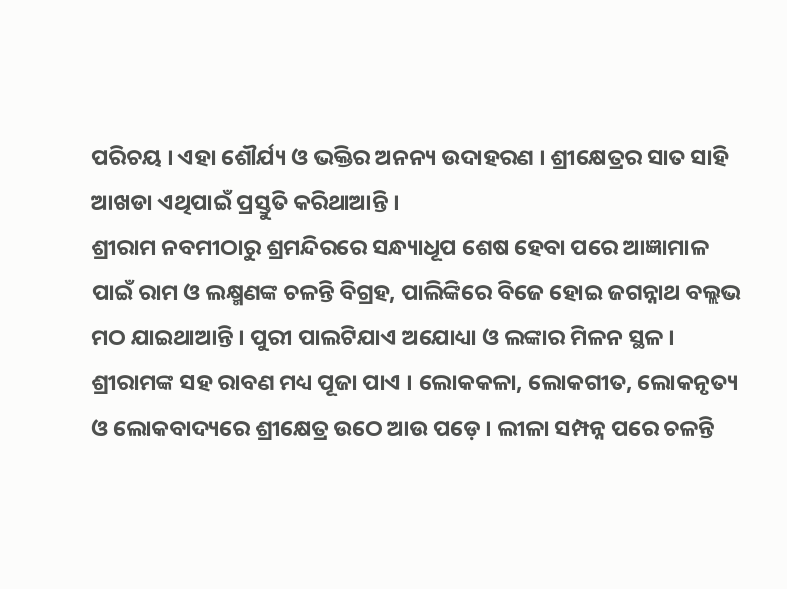ପରିଚୟ । ଏହା ଶୌର୍ଯ୍ୟ ଓ ଭକ୍ତିର ଅନନ୍ୟ ଉଦାହରଣ । ଶ୍ରୀକ୍ଷେତ୍ରର ସାତ ସାହି ଆଖଡା ଏଥିପାଇଁ ପ୍ରସ୍ତୁତି କରିଥାଆନ୍ତି ।
ଶ୍ରୀରାମ ନବମୀଠାରୁ ଶ୍ରମନ୍ଦିରରେ ସନ୍ଧ୍ୟାଧୂପ ଶେଷ ହେବା ପରେ ଆଜ୍ଞାମାଳ ପାଇଁ ରାମ ଓ ଲକ୍ଷ୍ମଣଙ୍କ ଚଳନ୍ତି ବିଗ୍ରହ, ପାଲିଙ୍କିରେ ବିଜେ ହୋଇ ଜଗନ୍ନାଥ ବଲ୍ଲଭ ମଠ ଯାଇଥାଆନ୍ତି । ପୁରୀ ପାଲଟିଯାଏ ଅଯୋଧ୍ୟା ଓ ଲଙ୍କାର ମିଳନ ସ୍ଥଳ । ଶ୍ରୀରାମଙ୍କ ସହ ରାବଣ ମଧ୍ୟ ପୂଜା ପାଏ । ଲୋକକଳା, ଲୋକଗୀତ, ଲୋକନୃତ୍ୟ ଓ ଲୋକବାଦ୍ୟରେ ଶ୍ରୀକ୍ଷେତ୍ର ଉଠେ ଆଉ ପଡ଼େ । ଲୀଳା ସମ୍ପନ୍ନ ପରେ ଚଳନ୍ତି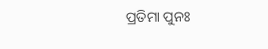ପ୍ରତିମା ପୁନଃ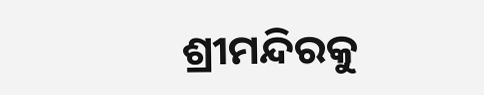ଶ୍ରୀମନ୍ଦିରକୁ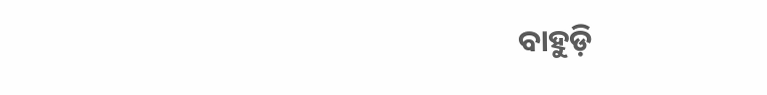ବାହୁଡ଼ି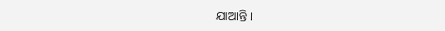ଯାଆନ୍ତି ।